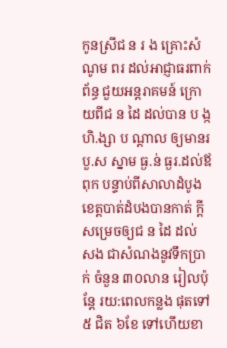កូនស្រីជ ន រ ង គ្រោះសំណូម ពរ ដល់អាជ្ញាធរពាក់ព័ន្ធ ជួយអន្តរាគមន៍ ក្រោយពីជ ន ដៃ ដល់បាន ប ង្កហិ.ង្សា ប ណ្ដាល ឲ្យមានរ បួ.ស ស្នាម ធ្ង.ន់ ធ្ងរ.ដល់ឪពុក បន្ទាប់ពីសាលាដំបូង ខេត្ដបាត់ដំបងបានកាត់ ក្ដីសម្រេចឲ្យជ ន ដៃ ដល់ សង ជាសំណងនូវទឹកប្រាក់ ចំនួន ៣០លាន រៀលប៉ុន្តែ រយ:ពេលកន្លង ផុតទៅ ៥ ជិត ៦ខែ ទៅហើយខា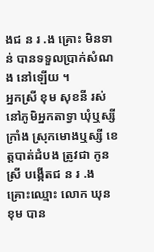ងជ ន រ .ង គ្រោះ មិនទាន់ បានទទួលប្រាក់សំណង នៅឡើយ ។
អ្នកស្រី ខុម សុខនី រស់នៅភូមិអ្នកតាទ្វា ឃុំឬស្សីក្រាំង ស្រុកមោងឬស្សី ខេត្ដបាត់ដំបង ត្រូវជា កូនស្រី បង្កើតជ ន រ .ង គ្រោះឈ្មោះ លោក ឃុន ខុម បាន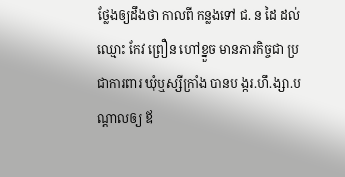ថ្លែងឲ្យដឹងថា កាលពី កន្លងទៅ ជ. ន ដៃ ដល់ឈ្មោះ កែវ ព្រឿន ហៅខ្នួច មានភារកិច្ចជា ប្រជាការពារ ឃុំឬស្សីក្រាំង បានប ង្ករ.ហឹ.ង្សា.បណ្ដាលឲ្យ ឪ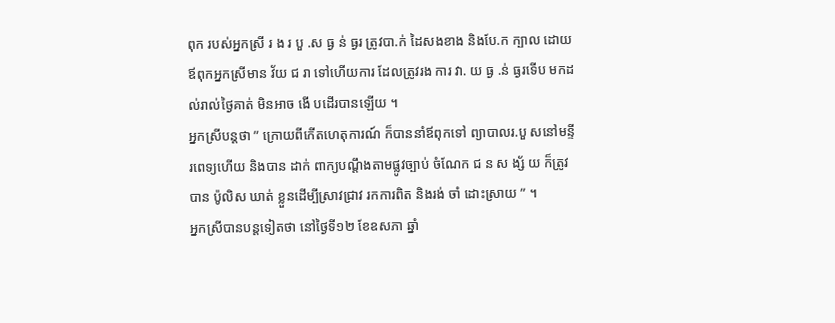ពុក របស់អ្នកស្រី រ ង រ បួ .ស ធ្ង ន់ ធ្ងរ ត្រូវបា.ក់ ដៃសងខាង និងបែ.ក ក្បាល ដោយឪពុកអ្នកស្រីមាន វ័យ ជ រា ទៅហើយការ ដែលត្រូវរង ការ វា. យ ធ្ង .ន់ ធ្ងរទើប មកដល់រាល់ថ្ងៃគាត់ មិនអាច ងើ បដើរបានឡើយ ។
អ្នកស្រីបន្តថា ” ក្រោយពីកើតហេតុការណ៍ ក៏បាននាំឪពុកទៅ ព្យាបាលរ.បួ សនៅមន្ទីរពេទ្យហើយ និងបាន ដាក់ ពាក្យបណ្ដឹងតាមផ្លូវច្បាប់ ចំណែក ជ ន ស ង្ស័ យ ក៏ត្រូវបាន ប៉ូលិស ឃាត់ ខ្លួនដើម្បីស្រាវជ្រាវ រកការពិត និងរង់ ចាំ ដោះស្រាយ ” ។
អ្នកស្រីបានបន្តទៀតថា នៅថ្ងៃទី១២ ខែឧសភា ឆ្នាំ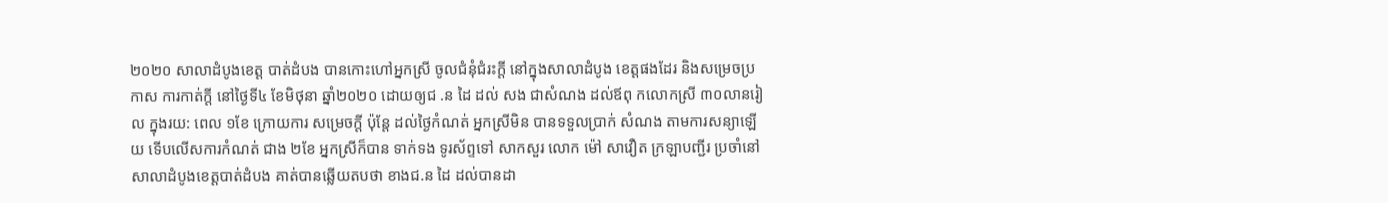២០២០ សាលាដំបូងខេត្ដ បាត់ដំបង បានកោះហៅអ្នកស្រី ចូលជំនុំជំរះក្ដី នៅក្នុងសាលាដំបូង ខេត្ដផងដែរ និងសម្រេចប្រកាស ការកាត់ក្ដី នៅថ្ងៃទី៤ ខែមិថុនា ឆ្នាំ២០២០ ដោយឲ្យជ .ន ដៃ ដល់ សង ជាសំណង ដល់ឪពុ កលោកស្រី ៣០លានរៀល ក្នុងរយ: ពេល ១ខែ ក្រោយការ សម្រេចក្ដី ប៉ុន្តែ ដល់ថ្ងៃកំណត់ អ្នកស្រីមិន បានទទួលប្រាក់ សំណង តាមការសន្យាឡើយ ទើបលើសការកំណត់ ជាង ២ខែ អ្នកស្រីក៏បាន ទាក់ទង ទូរស័ព្ទទៅ សាកសួរ លោក ម៉ៅ សាវឿត ក្រឡាបញ្ជីរ ប្រចាំនៅ សាលាដំបូងខេត្ដបាត់ដំបង គាត់បានឆ្លើយតបថា ខាងជ.ន ដៃ ដល់បានដា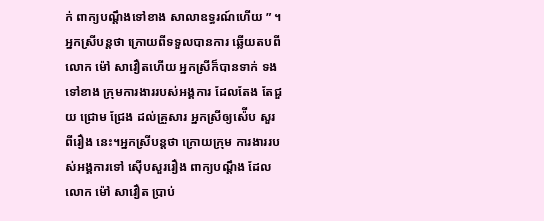ក់ ពាក្យបណ្ដឹងទៅខាង សាលាឧទ្ធរណ៍ហើយ ” ។
អ្នកស្រីបន្តថា ក្រោយពីទទួលបានការ ឆ្លើយតបពីលោក ម៉ៅ សាវឿតហើយ អ្នកស្រីក៏បានទាក់ ទងទៅខាង ក្រុមការងាររបស់អង្គការ ដែលតែង តែជួយ ជ្រោម ជ្រែង ដល់គ្រួសារ អ្នកស្រីឲ្យស៉ើប សួរពីរឿង នេះ។អ្នកស្រីបន្តថា ក្រោយក្រុម ការងាររបស់អង្គការទៅ ស៊ើបសួររឿង ពាក្យបណ្ដឹង ដែល លោក ម៉ៅ សាវឿត ប្រាប់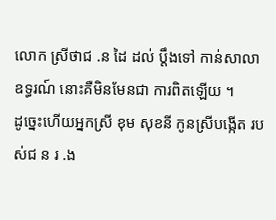លោក ស្រីថាជ .ន ដៃ ដល់ ប្ដឹងទៅ កាន់សាលា ឧទ្ធរណ៍ នោះគឺមិនមែនជា ការពិតឡើយ ។
ដូច្នេះហើយអ្នកស្រី ខុម សុខនី កូនស្រីបង្កើត របស់ជ ន រ .ង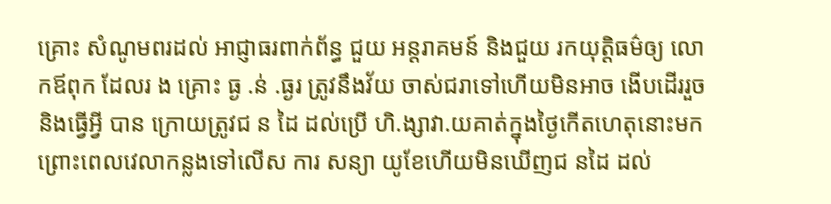គ្រោះ សំណូមពរដល់ អាជ្ញាធរពាក់ព័ន្ធ ជួយ អន្តរាគមន៍ និងជួយ រកយុត្តិធម៌ឲ្យ លោកឪពុក ដែលរ ង គ្រោះ ធ្ង .ន់ .ធ្ងរ ត្រូវនឹងវ័យ ចាស់ជរាទៅហើយមិនអាច ងើបដើររួច និងធ្វើអ្វី បាន ក្រោយត្រូវជ ន ដៃ ដល់ប្រើ ហិ.ង្សាវា.យគាត់ក្នុងថ្ងៃកើតហេតុនោះមក ព្រោះពេលវេលាកន្លងទៅលើស ការ សន្យា យូខែហើយមិនឃើញជ នដៃ ដល់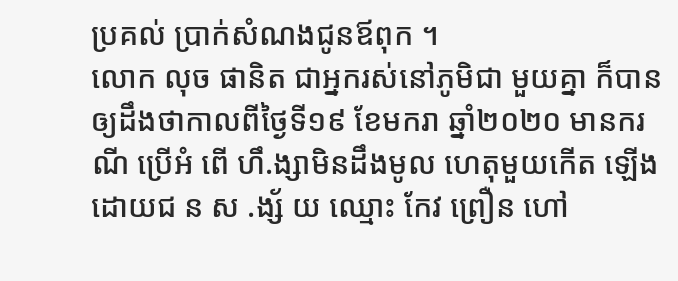ប្រគល់ ប្រាក់សំណងជូនឪពុក ។
លោក លុច ផានិត ជាអ្នករស់នៅភូមិជា មួយគ្នា ក៏បានឲ្យដឹងថាកាលពីថ្ងៃទី១៩ ខែមករា ឆ្នាំ២០២០ មានករណី ប្រើអំ ពើ ហឹ.ង្សាមិនដឹងមូល ហេតុមួយកើត ឡើងដោយជ ន ស .ង្ស័ យ ឈ្មោះ កែវ ព្រឿន ហៅ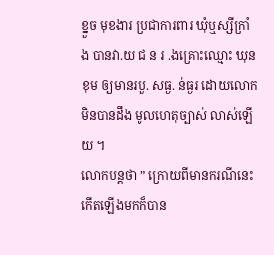ខ្នួច មុខងារ ប្រជាការពារ ឃុំឬស្សីក្រាំង បានវា.យ ជ ន រ .ងគ្រោះឈ្មោះ ឃុន ខុម ឲ្យមានរបួ. សធ្ង. ន់ធ្ងរ ដោយលោកមិនបានដឹង មូលហេតុច្បាស់ លាស់ឡើយ ។
លោកបន្តថា ” ក្រោយពីមានករណីនេះ កើតឡើងមកក៏បាន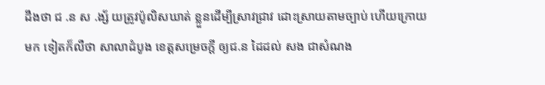ដឹងថា ជ .ន ស .ង្ស័ យត្រូវប៉ូលិសឃាត់ ខ្លួនដើម្បីស្រាវជ្រាវ ដោះស្រាយតាមច្បាប់ ហើយក្រោយមក ទៀតក៏លឺថា សាលាដំបូង ខេត្ដសម្រេចក្ដី ឲ្យជ.ន ដៃដល់ សង ជាសំណង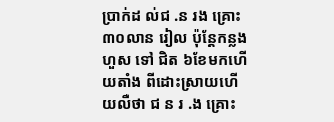ប្រាក់ដ ល់ជ .ន រង គ្រោះ ៣០លាន រៀល ប៉ុន្តែកន្លងហួស ទៅ ជិត ៦ខែមកហើយតាំង ពីដោះស្រាយហើយលឺថា ជ ន រ .ង គ្រោះ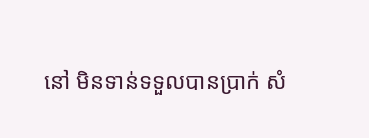នៅ មិនទាន់ទទួលបានប្រាក់ សំ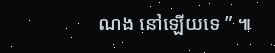ណង នៅឡើយទេ ” ៕